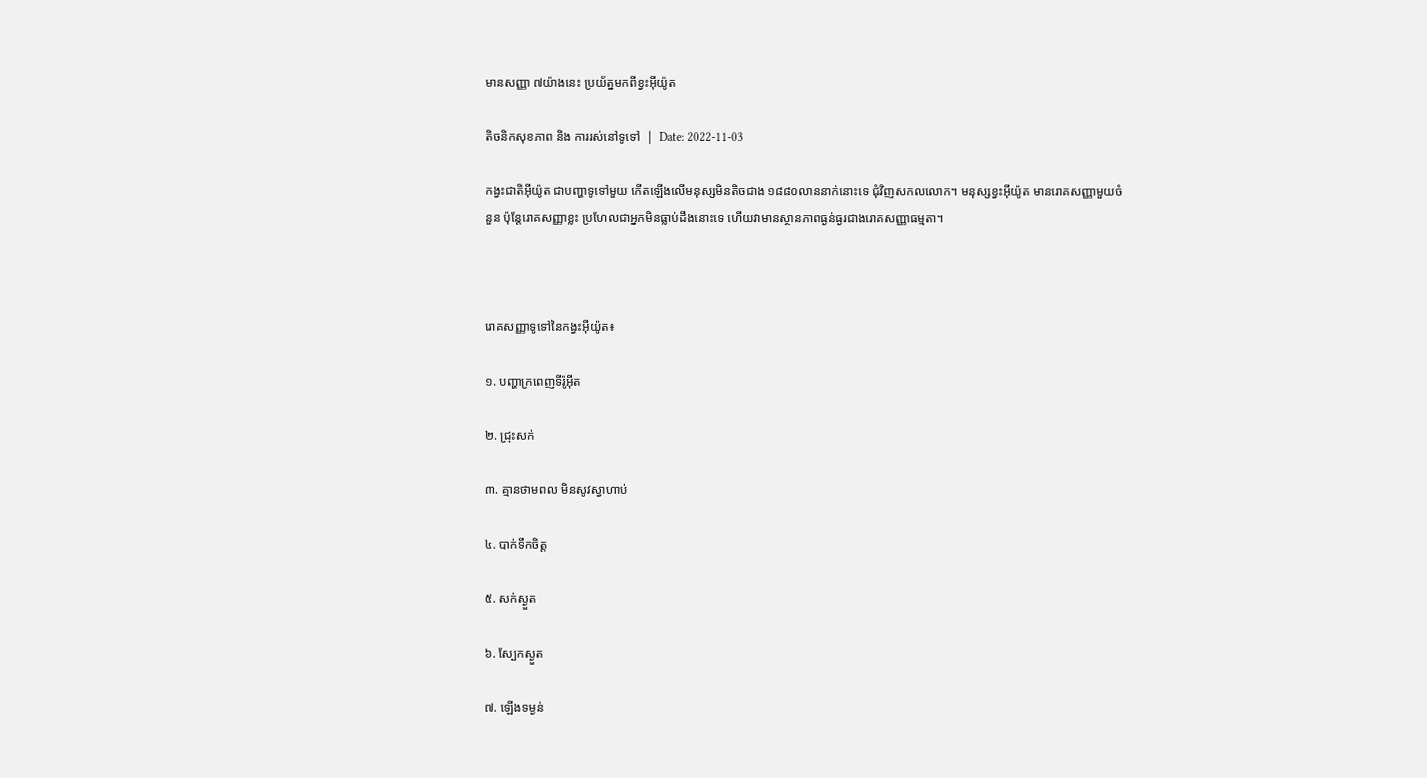មានសញ្ញា ៧យ៉ាងនេះ ប្រយ័ត្នមកពីខ្វះអ៊ីយ៉ូត

តិចនិកសុខភាព និង ការរស់នៅទូទៅ  |  Date: 2022-11-03

កង្វះជាតិអ៊ីយ៉ូត ជាបញ្ហាទូទៅមួយ កើតឡើងលើមនុស្សមិនតិចជាង ១៨៨០លាននាក់នោះទេ ជុំវិញសកលលោក។ មនុស្សខ្វះអ៊ីយ៉ូត មានរោគសញ្ញាមួយចំនួន ប៉ុន្តែរោគសញ្ញាខ្លះ ប្រហែលជាអ្នកមិនធ្លាប់ដឹងនោះទេ ហើយវាមានស្ថានភាពធ្ងន់ធ្ងរជាងរោគសញ្ញាធម្មតា។



រោគសញ្ញាទូទៅនៃកង្វះអ៊ីយ៉ូត៖

១. បញ្ហាក្រពេញទីរ៉ូអ៊ីត

២. ជ្រុះសក់

៣. គ្មានថាមពល មិនសូវស្វាហាប់

៤. បាក់ទឹកចិត្ត

៥. សក់ស្ងួត

៦. ស្បែកស្ងួត

៧. ឡើងទម្ងន់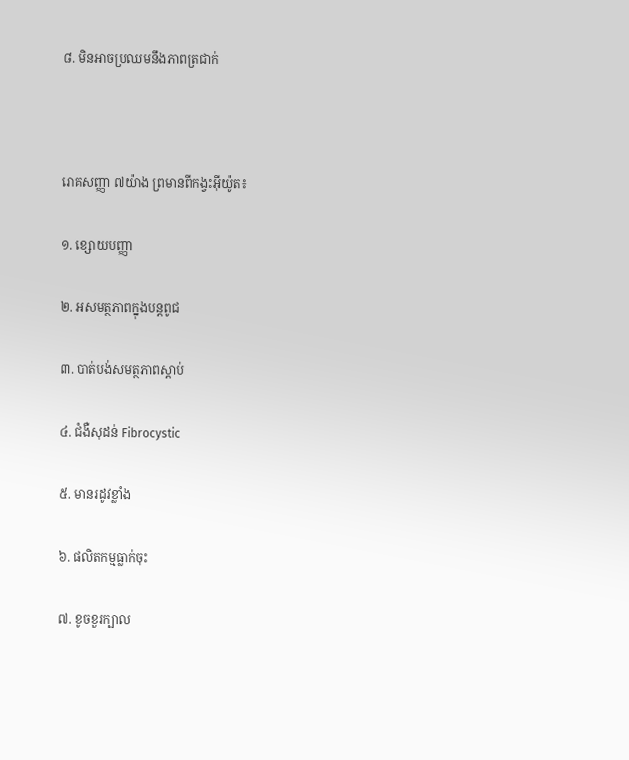៨. មិនអាចប្រឈមនឹងភាពត្រជាក់



រោគសញ្ញា ៧យ៉ាង ព្រមានពីកង្វះអ៊ីយ៉ូត៖

១. ខ្សោយបញ្ញា

២. អសមត្ថភាពក្នុងបន្តពូជ

៣. បាត់បង់សមត្ថភាពស្ដាប់

៤. ជំងឺសុដន់ Fibrocystic

៥. មានរដូវខ្លាំង

៦. ផលិតកម្មធ្លាក់ចុះ

៧. ខូចខួរក្បាល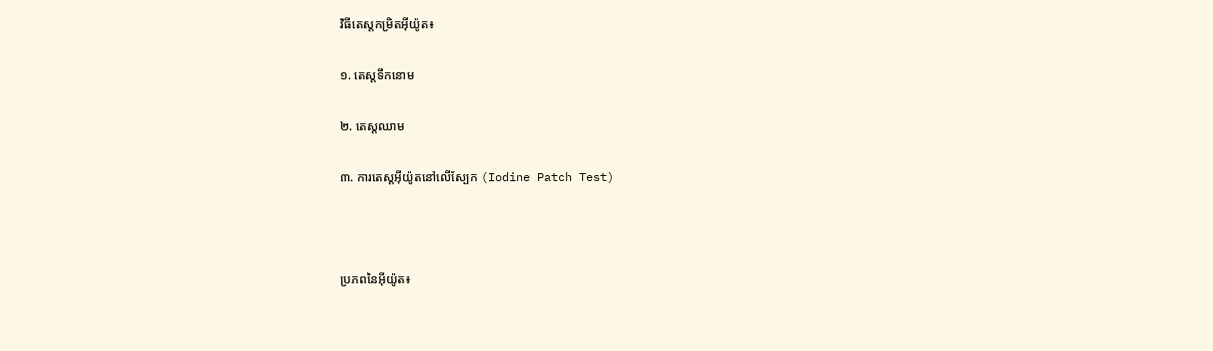វិធីតេស្តកម្រិតអ៊ីយ៉ូត៖

១. តេស្តទឹកនោម

២. តេស្តឈាម

៣. ការតេស្តអ៊ីយ៉ូតនៅលើស្បែក (Iodine Patch Test)



ប្រភពនៃអ៊ីយ៉ូត៖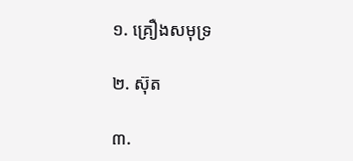១. គ្រឿងសមុទ្រ

២. ស៊ុត

៣.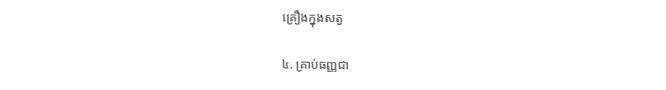គ្រឿងក្នុងសត្វ

៤. គ្រាប់ធញ្ញជា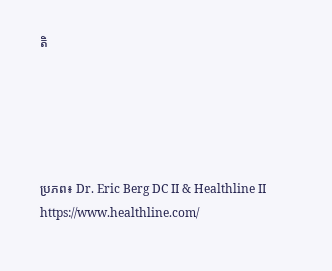តិ





ប្រភព៖ Dr. Eric Berg DC II & Healthline II https://www.healthline.com/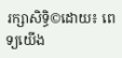រក្សាសិទ្ធិ©ដោយ៖ ពេទ្យយើង